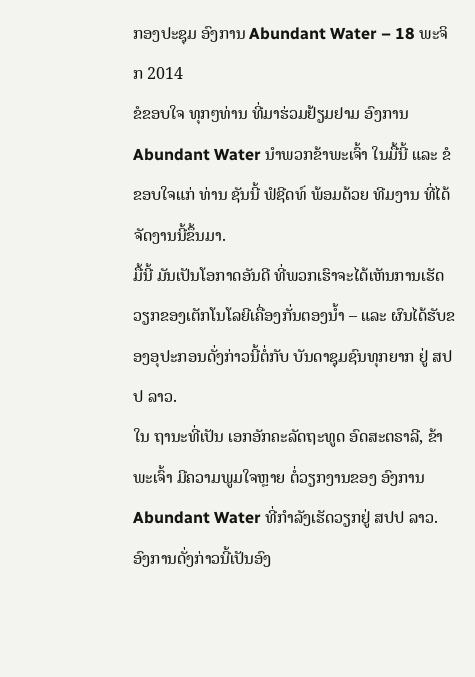ກອງປະຊຸມ ອົງການ Abundant Water – 18 ພະຈິກ 2014
ຂໍຂອບໃຈ ທຸກໆທ່ານ ທີ່ມາຮ່ວມຢ້ຽມຢາມ ອົງການ Abundant Water ນຳພວກຂ້າພະເຈົ້າ ໃນມື້ນີ້ ແລະ ຂໍຂອບໃຈແກ່ ທ່ານ ຊັນນີ້ ຟໍຊີດທ໌ ພ້ອມດ້ວຍ ທີມງານ ທີ່ໄດ້ຈັດງານນີ້ຂຶ້ນມາ.
ມື້ນີ້ ມັນເປັນໂອກາດອັນດີ ທີ່ພວກເຮົາຈະໄດ້ເຫັນການເຮັດວຽກຂອງເຕັກໂນໂລຍີເຄື່ອງກັ່ນຕອງນ້ຳ – ແລະ ຜົນໄດ້ຮັບຂອງອຸປະກອນດັ່ງກ່າວນີ້ຕໍ່ກັບ ບັນດາຊຸມຊົນທຸກຍາກ ຢູ່ ສປປ ລາວ.
ໃນ ຖານະທີ່ເປັນ ເອກອັກຄະລັດຖະທູດ ອົດສະຕຣາລີ, ຂ້າພະເຈົ້າ ມີຄວາມພູມໃຈຫຼາຍ ຕໍ່ວຽກງານຂອງ ອົງການ Abundant Water ທີ່ກຳລັງເຮັດວຽກຢູ່ ສປປ ລາວ. ອົງການດັ່ງກ່າວນີ້ເປັນອົງ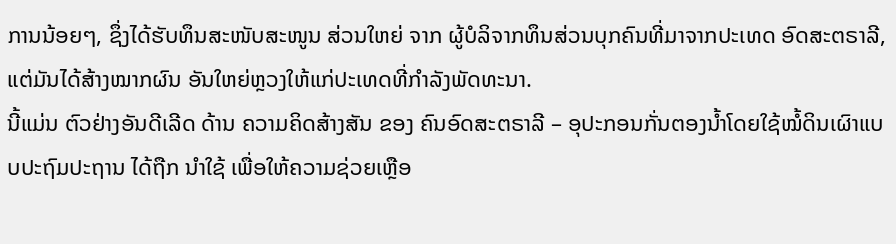ການນ້ອຍໆ, ຊຶ່ງໄດ້ຮັບທຶນສະໜັບສະໜູນ ສ່ວນໃຫຍ່ ຈາກ ຜູ້ບໍລິຈາກທຶນສ່ວນບຸກຄົນທີ່ມາຈາກປະເທດ ອົດສະຕຣາລີ, ແຕ່ມັນໄດ້ສ້າງໝາກຜົນ ອັນໃຫຍ່ຫຼວງໃຫ້ແກ່ປະເທດທີ່ກຳລັງພັດທະນາ.
ນີ້ແມ່ນ ຕົວຢ່າງອັນດີເລີດ ດ້ານ ຄວາມຄິດສ້າງສັນ ຂອງ ຄົນອົດສະຕຣາລີ – ອຸປະກອນກັ່ນຕອງນ້ຳໂດຍໃຊ້ໝໍ້ດິນເຜົາແບບປະຖົມປະຖານ ໄດ້ຖືກ ນຳໃຊ້ ເພື່ອໃຫ້ຄວາມຊ່ວຍເຫຼືອ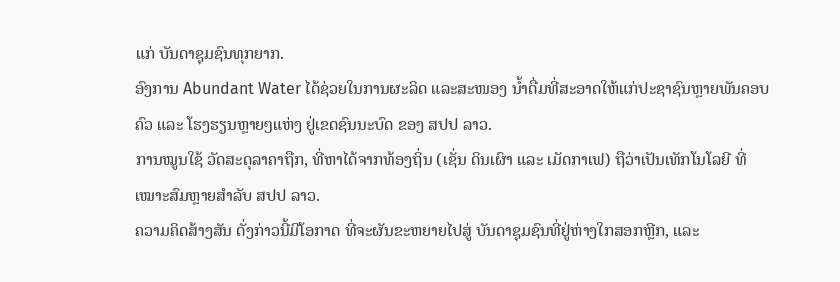ແກ່ ບັນດາຊຸມຊົນທຸກຍາກ.
ອົງການ Abundant Water ໄດ້ຊ່ວຍໃນການຜະລິດ ແລະສະໜອງ ນ້ຳດື່ມທີ່ສະອາດໃຫ້ແກ່ປະຊາຊົນຫຼາຍພັນຄອບຄົວ ແລະ ໂຮງຮຽນຫຼາຍໆແຫ່ງ ຢູ່ເຂດຊົນນະບົດ ຂອງ ສປປ ລາວ.
ການໝູນໃຊ້ ວັດສະດຸລາຄາຖືກ, ທີ່ຫາໄດ້ຈາກທ້ອງຖິ່ນ (ເຊັ່ນ ດິນເຜົາ ແລະ ເມັດກາເຟ) ຖືວ່າເປັນເທັກໂນໂລຍີ ທີ່ ເໝາະສົມຫຼາຍສຳລັບ ສປປ ລາວ.
ຄວາມຄິດສ້າງສັນ ດັ່ງກ່າວນີ້ມີໂອກາດ ທີ່ຈະຜັນຂະຫຍາຍໄປສູ່ ບັນດາຊຸມຊົນທີ່ຢູ່ຫ່າງໃກສອກຫຼີກ, ແລະ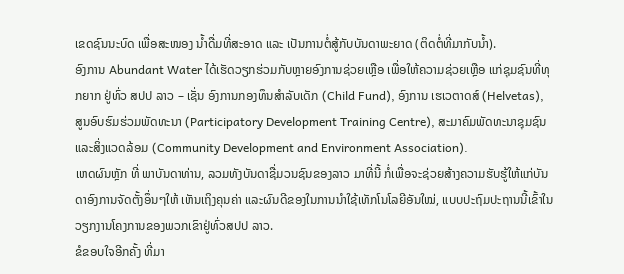ເຂດຊົນນະບົດ ເພື່ອສະໜອງ ນ້ຳດື່ມທີ່ສະອາດ ແລະ ເປັນການຕໍ່ສູ້ກັບບັນດາພະຍາດ (ຕິດຕໍ່ທີ່ມາກັບນ້ຳ).
ອົງການ Abundant Water ໄດ້ເຮັດວຽກຮ່ວມກັບຫຼາຍອົງການຊ່ວຍເຫຼືອ ເພື່ອໃຫ້ຄວາມຊ່ວຍເຫຼືອ ແກ່ຊຸມຊົນທີ່ທຸກຍາກ ຢູ່ທົ່ວ ສປປ ລາວ – ເຊັ່ນ ອົງການກອງທຶນສຳລັບເດັກ (Child Fund), ອົງການ ເຮເວຕາດສ໌ (Helvetas), ສູນອົບຮົມຮ່ວມພັດທະນາ (Participatory Development Training Centre), ສະມາຄົມພັດທະນາຊຸມຊົນແລະສິ່ງແວດລ້ອມ (Community Development and Environment Association).
ເຫດຜົນຫຼັກ ທີ່ ພາບັນດາທ່ານ, ລວມທັງບັນດາຊື່ມວນຊົນຂອງລາວ ມາທີ່ນີ້ ກໍ່ເພື່ອຈະຊ່ວຍສ້າງຄວາມຮັບຮູ້ໃຫ້ແກ່ບັນດາອົງການຈັດຕັ້ງອຶ່ນໆໃຫ້ ເຫັນເຖິງຄຸນຄ່າ ແລະຜົນດີຂອງໃນການນຳໃຊ້ເທັກໂນໂລຍີອັນໃໝ່, ແບບປະຖົມປະຖານນີ້ເຂົ້າໃນວຽກງານໂຄງການຂອງພວກເຂົາຢູ່ທົ່ວສປປ ລາວ.
ຂໍຂອບໃຈອີກຄັ້ງ ທີ່ມາ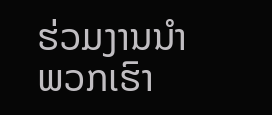ຮ່ວມງານນຳພວກເຮົາ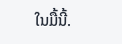ໃນມື້ນີ້.